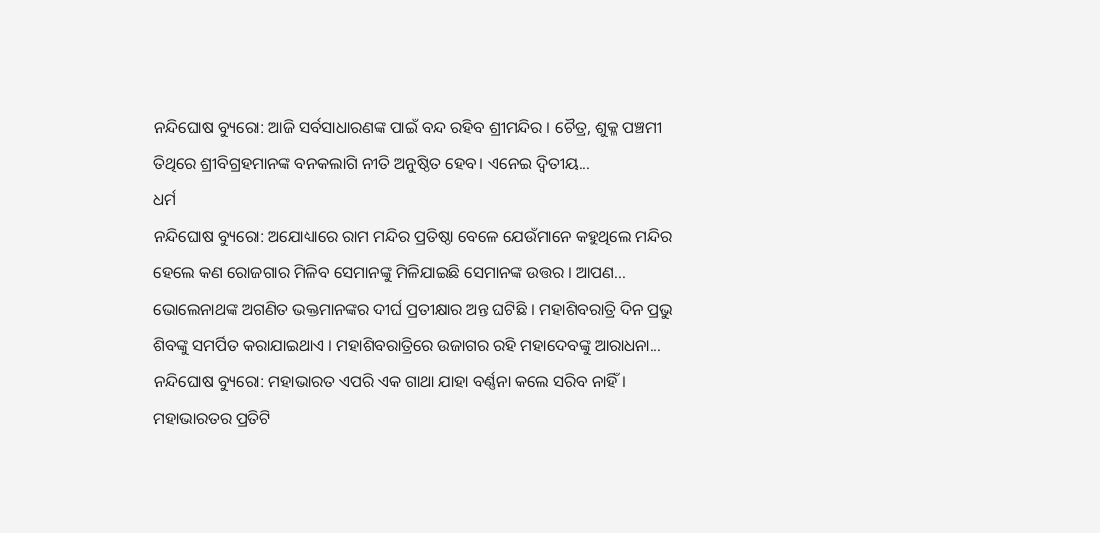ନନ୍ଦିଘୋଷ ବ୍ୟୁରୋ: ଆଜି ସର୍ବସାଧାରଣଙ୍କ ପାଇଁ ବନ୍ଦ ରହିବ ଶ୍ରୀମନ୍ଦିର । ଚୈତ୍ର, ଶୁକ୍ଳ ପଞ୍ଚମୀ ତିଥିରେ ଶ୍ରୀବିଗ୍ରହମାନଙ୍କ ବନକଲାଗି ନୀତି ଅନୁଷ୍ଠିତ ହେବ। ଏନେଇ ଦ୍ୱିତୀୟ...
ଧର୍ମ
ନନ୍ଦିଘୋଷ ବ୍ୟୁରୋ: ଅଯୋଧ୍ୟାରେ ରାମ ମନ୍ଦିର ପ୍ରତିଷ୍ଠା ବେଳେ ଯେଉଁମାନେ କହୁଥିଲେ ମନ୍ଦିର ହେଲେ କଣ ରୋଜଗାର ମିଳିବ ସେମାନଙ୍କୁ ମିଳିଯାଇଛି ସେମାନଙ୍କ ଉତ୍ତର । ଆପଣ...
ଭୋଲେନାଥଙ୍କ ଅଗଣିତ ଭକ୍ତମାନଙ୍କର ଦୀର୍ଘ ପ୍ରତୀକ୍ଷାର ଅନ୍ତ ଘଟିଛି । ମହାଶିବରାତ୍ରି ଦିନ ପ୍ରଭୁ ଶିବଙ୍କୁ ସମର୍ପିତ କରାଯାଇଥାଏ । ମହାଶିବରାତ୍ରିରେ ଉଜାଗର ରହି ମହାଦେବଙ୍କୁ ଆରାଧନା...
ନନ୍ଦିଘୋଷ ବ୍ୟୁରୋ: ମହାଭାରତ ଏପରି ଏକ ଗାଥା ଯାହା ବର୍ଣ୍ଣନା କଲେ ସରିବ ନାହିଁ । ମହାଭାରତର ପ୍ରତିଟି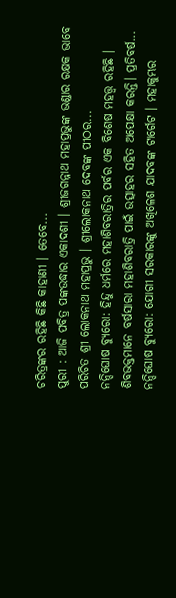ଚରିତ୍ରଙ୍କର ରହିଛି କିଛି କାହାଣୀ । ତେବେ...
ପୁରୀ : ଆଜି ପବିତ୍ର ପଙ୍କଉଦ୍ଧାର ଏକାଦଶୀ । ଶ୍ରୀଜଗନ୍ନାଥ ମହାପ୍ରଭୁଙ୍କ ଭଣ୍ଡାର ରକ୍ଷକ ଭାବେ ପରିଚିତ ଶ୍ରୀ ଲୋକନାଥ ମହାପ୍ରଭୁ । ଶ୍ରୀଲୋକନାଥ ଦେବଙ୍କ ପୀଠର...
ନନ୍ଦିଘୋଷ ବ୍ୟୁରୋ: ହିନ୍ଦୁ ଧର୍ମରେ ମହାଶିବରାତ୍ରିର ପର୍ବର ଏକ ବିଶେଷ ମହତ୍ତ୍ୱ ରହିଛି । ଶିବଭକ୍ତମାନେ ବର୍ଷସାରା ମହାଶିବରାତ୍ରି ପାଇଁ ଉତ୍ସାହର ସହିତ ଅପେକ୍ଷା କରନ୍ତି। ପ୍ରତିବର୍ଷ...
ନନ୍ଦିଘୋଷ ବ୍ୟୁରୋ: ଯୋଗୀ ସରକାରଙ୍କୁ ଅଖିଳେଶ ଯାଦବଙ୍କ ଟାର୍ଗେଟ । ମହାକୁମ୍ଭର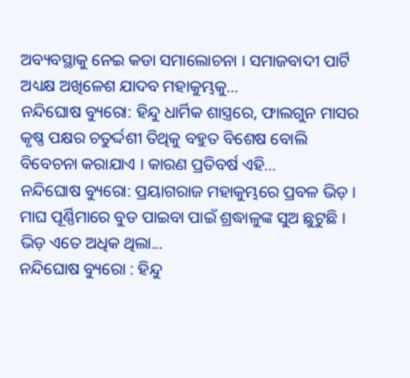ଅବ୍ୟବସ୍ଥାକୁ ନେଇ କଡା ସମାଲୋଚନା । ସମାଜବାଦୀ ପାର୍ଟି ଅଧ୍ୟକ୍ଷ ଅଖିଳେଶ ଯାଦବ ମହାକୁମ୍ଭକୁ...
ନନ୍ଦିଘୋଷ ବ୍ୟୁରୋ: ହିନ୍ଦୁ ଧାର୍ମିକ ଶାସ୍ତ୍ରରେ, ଫାଲଗୁନ ମାସର କୃଷ୍ଣ ପକ୍ଷର ଚତୁର୍ଦ୍ଦଶୀ ତିଥିକୁ ବହୁତ ବିଶେଷ ବୋଲି ବିବେଚନା କରାଯାଏ । କାରଣ ପ୍ରତିବର୍ଷ ଏହି...
ନନ୍ଦିଘୋଷ ବ୍ୟୁରୋ: ପ୍ରୟାଗରାଜ ମହାକୁମ୍ଭରେ ପ୍ରବଳ ଭିଡ଼ । ମାଘ ପୂର୍ଣ୍ଣିମାରେ ବୁଡ ପାଇବା ପାଇଁ ଶ୍ରଦ୍ଧାଳୁଙ୍କ ସୁଅ ଛୁଟୁଛି । ଭିଡ଼ ଏତେ ଅଧିକ ଥିଲା...
ନନ୍ଦିଘୋଷ ବ୍ୟୁରୋ : ହିନ୍ଦୁ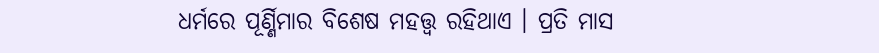ଧର୍ମରେ ପୂର୍ଣ୍ଣିମାର ବିଶେଷ ମହତ୍ତ୍ୱ ରହିଥାଏ । ପ୍ରତି ମାସ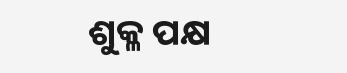ଶୁକ୍ଳ ପକ୍ଷ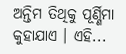ଅନ୍ତିମ ତିଥିକୁ ପୂର୍ଣ୍ଣିମା କୁହାଯାଏ । ଏହି...